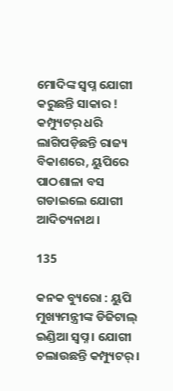ମୋଦିଙ୍କ ସ୍ୱପ୍ନ ଯୋଗୀ କରୁଛନ୍ତି ସାକାର ! କମ୍ପ୍ୟୁଟର୍ ଧରି ଲାଗିପଡ଼ିଛନ୍ତି ରାଜ୍ୟ ବିକାଶରେ, ୟୁପିରେ ପାଠଶାଳା ବସ ଗଡାଇଲେ ଯୋଗୀ ଆଦିତ୍ୟନାଥ ।

135

କନକ ବ୍ୟୁରୋ : ୟୁପି ମୁଖ୍ୟମନ୍ତ୍ରୀଙ୍କ ଡିଜିଟାଲ୍ ଇଣ୍ଡିଆ ସ୍ୱପ୍ନ । ଯୋଗୀ ଚଲାଉଛନ୍ତି କମ୍ପ୍ୟୁଟର୍ ।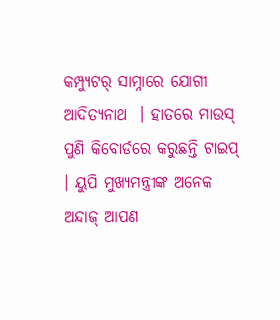କମ୍ପ୍ୟୁଟର୍ ସାମ୍ନାରେ ଯୋଗୀ ଆଦିତ୍ୟନାଥ  । ହାତରେ ମାଉସ୍ ପୁଣି କିବୋର୍ଡରେ କରୁଛନ୍ତି ଟାଇପ୍  । ୟୁପି ମୁଖ୍ୟମନ୍ତ୍ରୀଙ୍କ ଅନେକ ଅନ୍ଦାଜ୍ ଆପଣ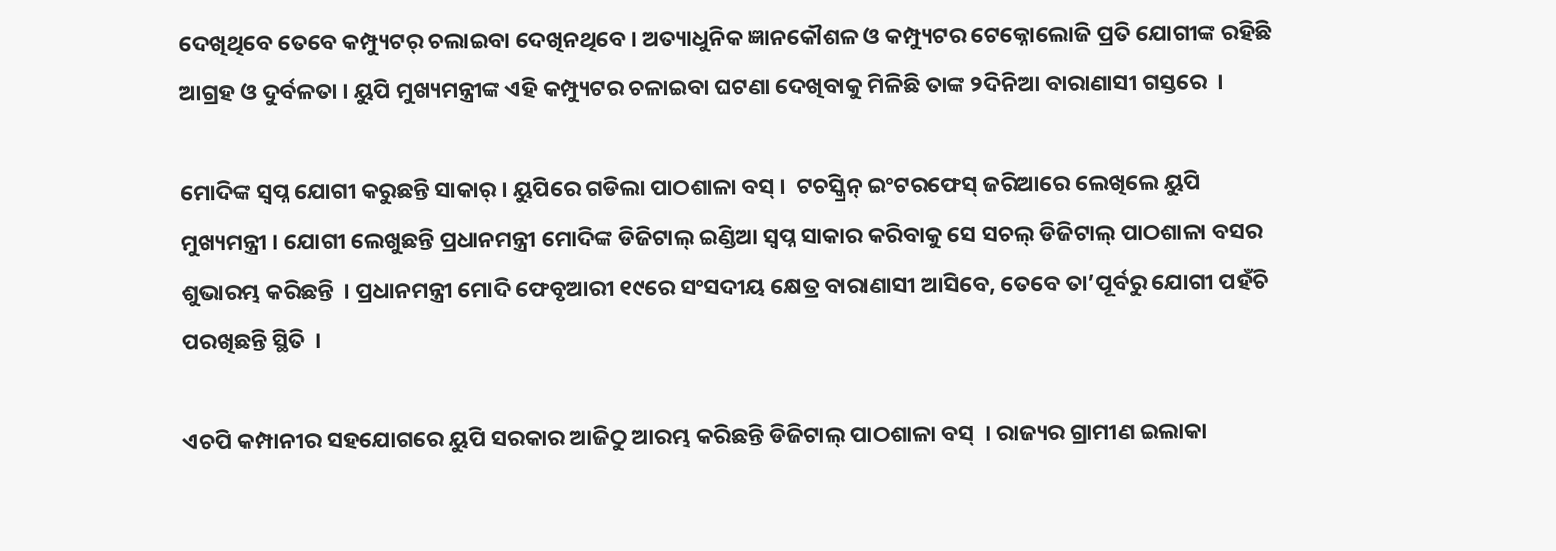ଦେଖିଥିବେ ତେବେ କମ୍ପ୍ୟୁଟର୍ ଚଲାଇବା ଦେଖିନଥିବେ । ଅତ୍ୟାଧୁନିକ ଜ୍ଞାନକୌଶଳ ଓ କମ୍ପ୍ୟୁଟର ଟେକ୍ନୋଲୋଜି ପ୍ରତି ଯୋଗୀଙ୍କ ରହିଛି ଆଗ୍ରହ ଓ ଦୁର୍ବଳତା । ୟୁପି ମୁଖ୍ୟମନ୍ତ୍ରୀଙ୍କ ଏହି କମ୍ପ୍ୟୁଟର ଚଳାଇବା ଘଟଣା ଦେଖିବାକୁ ମିଳିଛି ତାଙ୍କ ୨ଦିନିଆ ବାରାଣାସୀ ଗସ୍ତରେ  ।

ମୋଦିଙ୍କ ସ୍ୱପ୍ନ ଯୋଗୀ କରୁଛନ୍ତି ସାକାର୍ । ୟୁପିରେ ଗଡିଲା ପାଠଶାଳା ବସ୍ ।  ଟଚସ୍କ୍ରିନ୍ ଇଂଟରଫେସ୍ ଜରିଆରେ ଲେଖିଲେ ୟୁପି ମୁଖ୍ୟମନ୍ତ୍ରୀ । ଯୋଗୀ ଲେଖୁଛନ୍ତି ପ୍ରଧାନମନ୍ତ୍ରୀ ମୋଦିଙ୍କ ଡିଜିଟାଲ୍ ଇଣ୍ଡିଆ ସ୍ୱପ୍ନ ସାକାର କରିବାକୁ ସେ ସଚଲ୍ ଡିଜିଟାଲ୍ ପାଠଶାଳା ବସର ଶୁଭାରମ୍ଭ କରିଛନ୍ତି  । ପ୍ରଧାନମନ୍ତ୍ରୀ ମୋଦି ଫେବୃଆରୀ ୧୯ରେ ସଂସଦୀୟ କ୍ଷେତ୍ର ବାରାଣାସୀ ଆସିବେ, ତେବେ ତା’ପୂର୍ବରୁ ଯୋଗୀ ପହଁଚି ପରଖିଛନ୍ତି ସ୍ଥିତି  ।

ଏଚପି କମ୍ପାନୀର ସହଯୋଗରେ ୟୁପି ସରକାର ଆଜିଠୁ ଆରମ୍ଭ କରିଛନ୍ତି ଡିଜିଟାଲ୍ ପାଠଶାଳା ବସ୍  । ରାଜ୍ୟର ଗ୍ରାମୀଣ ଇଲାକା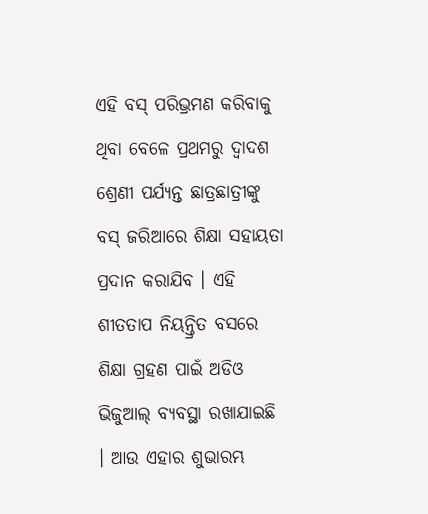ଏହି ବସ୍ ପରିଭ୍ରମଣ କରିବାକୁ ଥିବା ବେଳେ ପ୍ରଥମରୁ ଦ୍ୱାଦଶ ଶ୍ରେଣୀ ପର୍ଯ୍ୟନ୍ତ ଛାତ୍ରଛାତ୍ରୀଙ୍କୁ ବସ୍ ଜରିଆରେ ଶିକ୍ଷା ସହାୟତା ପ୍ରଦାନ କରାଯିବ । ଏହି ଶୀତତାପ ନିୟନ୍ତ୍ରିତ ବସରେ ଶିକ୍ଷା ଗ୍ରହଣ ପାଇଁ ଅଡିଓ ଭିଜୁଆଲ୍ ବ୍ୟବସ୍ଥା ରଖାଯାଇଛି । ଆଉ ଏହାର ଶୁଭାରମ୍ଭ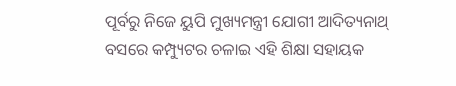ପୂର୍ବରୁ ନିଜେ ୟୁପି ମୁଖ୍ୟମନ୍ତ୍ରୀ ଯୋଗୀ ଆଦିତ୍ୟନାଥ୍ ବସରେ କମ୍ପ୍ୟୁଟର ଚଳାଇ ଏହି ଶିକ୍ଷା ସହାୟକ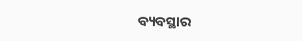ବ୍ୟବସ୍ଥାର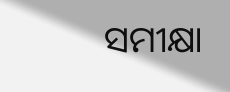ସମୀକ୍ଷା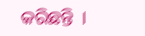କରିଛନ୍ତି  ।